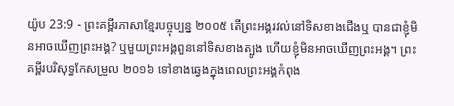យ៉ូប 23:9 - ព្រះគម្ពីរភាសាខ្មែរបច្ចុប្បន្ន ២០០៥ តើព្រះអង្គរវល់នៅទិសខាងជើងឬ បានជាខ្ញុំមិនអាចឃើញព្រះអង្គ? ឬមួយព្រះអង្គពួននៅទិសខាងត្បូង ហើយខ្ញុំមិនអាចឃើញព្រះអង្គ។ ព្រះគម្ពីរបរិសុទ្ធកែសម្រួល ២០១៦ ទៅខាងឆ្វេងក្នុងពេលព្រះអង្គកំពុង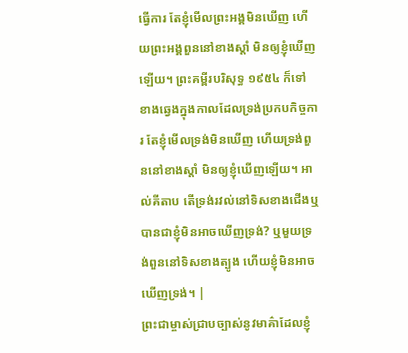ធ្វើការ តែខ្ញុំមើលព្រះអង្គមិនឃើញ ហើយព្រះអង្គពួននៅខាងស្តាំ មិនឲ្យខ្ញុំឃើញឡើយ។ ព្រះគម្ពីរបរិសុទ្ធ ១៩៥៤ ក៏ទៅខាងឆ្វេងក្នុងកាលដែលទ្រង់ប្រកបកិច្ចការ តែខ្ញុំមើលទ្រង់មិនឃើញ ហើយទ្រង់ពួននៅខាងស្តាំ មិនឲ្យខ្ញុំឃើញឡើយ។ អាល់គីតាប តើទ្រង់រវល់នៅទិសខាងជើងឬ បានជាខ្ញុំមិនអាចឃើញទ្រង់? ឬមួយទ្រង់ពួននៅទិសខាងត្បូង ហើយខ្ញុំមិនអាចឃើញទ្រង់។ |
ព្រះជាម្ចាស់ជ្រាបច្បាស់នូវមាគ៌ាដែលខ្ញុំ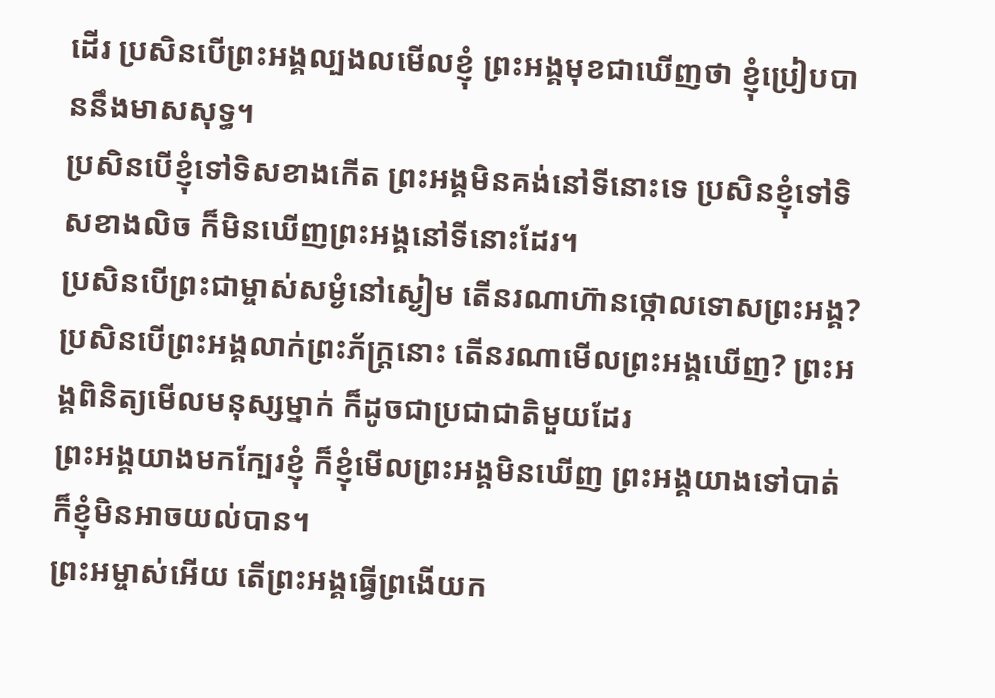ដើរ ប្រសិនបើព្រះអង្គល្បងលមើលខ្ញុំ ព្រះអង្គមុខជាឃើញថា ខ្ញុំប្រៀបបាននឹងមាសសុទ្ធ។
ប្រសិនបើខ្ញុំទៅទិសខាងកើត ព្រះអង្គមិនគង់នៅទីនោះទេ ប្រសិនខ្ញុំទៅទិសខាងលិច ក៏មិនឃើញព្រះអង្គនៅទីនោះដែរ។
ប្រសិនបើព្រះជាម្ចាស់សម្ងំនៅស្ងៀម តើនរណាហ៊ានថ្កោលទោសព្រះអង្គ? ប្រសិនបើព្រះអង្គលាក់ព្រះភ័ក្ត្រនោះ តើនរណាមើលព្រះអង្គឃើញ? ព្រះអង្គពិនិត្យមើលមនុស្សម្នាក់ ក៏ដូចជាប្រជាជាតិមួយដែរ
ព្រះអង្គយាងមកក្បែរខ្ញុំ ក៏ខ្ញុំមើលព្រះអង្គមិនឃើញ ព្រះអង្គយាងទៅបាត់ ក៏ខ្ញុំមិនអាចយល់បាន។
ព្រះអម្ចាស់អើយ តើព្រះអង្គធ្វើព្រងើយក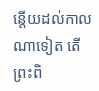ន្តើយដល់កាលណាទៀត តើព្រះពិ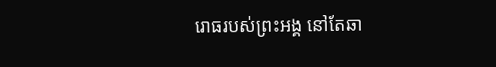រោធរបស់ព្រះអង្គ នៅតែឆា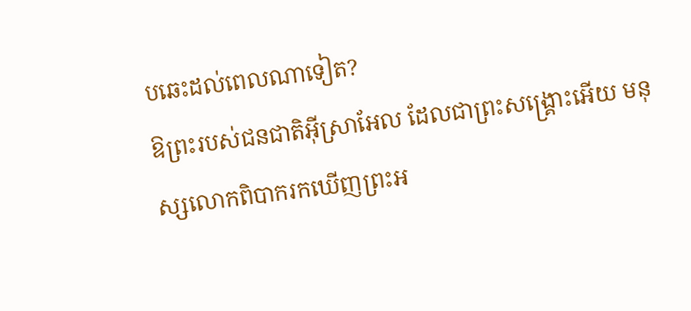បឆេះដល់ពេលណាទៀត?
ឱព្រះរបស់ជនជាតិអ៊ីស្រាអែល ដែលជាព្រះសង្គ្រោះអើយ មនុស្សលោកពិបាករកឃើញព្រះអ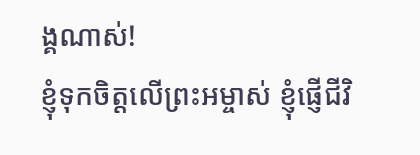ង្គណាស់!
ខ្ញុំទុកចិត្តលើព្រះអម្ចាស់ ខ្ញុំផ្ញើជីវិ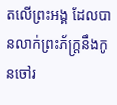តលើព្រះអង្គ ដែលបានលាក់ព្រះភ័ក្ត្រនឹងកូនចៅរ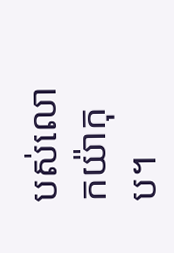បស់លោកយ៉ាកុប។